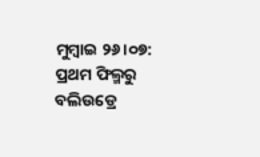ମୁମ୍ବାଇ ୨୬।୦୭: ପ୍ରଥମ ଫିଲ୍ମରୁ ବଲିଉଡ୍ରେ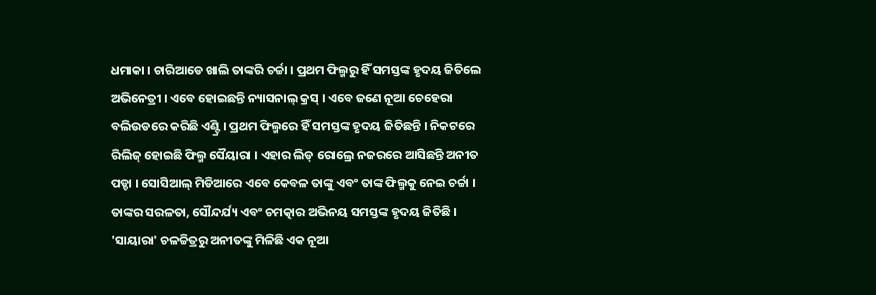ଧମାକା । ଚାରିଆଡେ ଖାଲି ତାଙ୍କରି ଚର୍ଚ୍ଚା । ପ୍ରଥମ ଫିଲ୍ମରୁ ହିଁ ସମସ୍ତଙ୍କ ହୃଦୟ ଜିତିଲେ ଅଭିନେତ୍ରୀ । ଏବେ ହୋଇଛନ୍ତି ନ୍ୟାସନାଲ୍ କ୍ରସ୍ । ଏବେ ଜଣେ ନୂଆ ଚେହେରା ବଲିଉଡରେ କରିଛି ଏଣ୍ଟ୍ରି । ପ୍ରଥମ ଫିଲ୍ମରେ ହିଁ ସମସ୍ତଙ୍କ ହୃଦୟ ଜିତିଛନ୍ତି । ନିକଟରେ ରିଲିଜ୍ ହୋଇଛି ଫିଲ୍ମ ସୈୟାରା । ଏହାର ଲିଡ୍ ରୋଲ୍ରେ ନଜରରେ ଆସିଛନ୍ତି ଅନୀତ ପଡ୍ଡା । ସୋସିଆଲ୍ ମିଡିଆରେ ଏବେ କେବଳ ତାଙ୍କୁ ଏବଂ ତାଙ୍କ ଫିଲ୍ମକୁ ନେଇ ଚର୍ଚ୍ଚା । ତାଙ୍କର ସରଳତା, ସୌନ୍ଦର୍ଯ୍ୟ ଏବଂ ଚମତ୍କାର ଅଭିନୟ ସମସ୍ତଙ୍କ ହୃଦୟ ଜିତିଛି । 'ସାୟାରା' ଚଳଚ୍ଚିତ୍ରରୁ ଅନୀତଙ୍କୁ ମିଳିଛି ଏକ ନୂଆ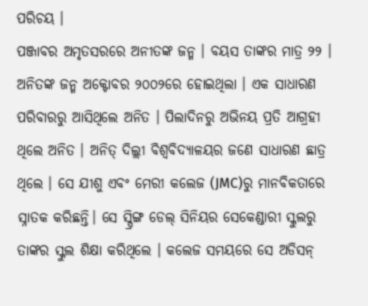ପରିଚୟ ।
ପଞ୍ଜାବର ଅମୃତସରରେ ଅନୀତଙ୍କ ଜନ୍ମ । ବୟସ ତାଙ୍କର ମାତ୍ର ୨୨ । ଅନିତଙ୍କ ଜନ୍ମ ଅକ୍ଟୋବର ୨୦୦୨ରେ ହୋଇଥିଲା । ଏକ ସାଧାରଣ ପରିବାରରୁ ଆସିଥିଲେ ଅନିତ । ପିଲାଦିନରୁ ଅଭିନୟ ପ୍ରତି ଆଗ୍ରହୀ ଥିଲେ ଅନିତ । ଅନିତ୍ ଦିଲ୍ଲୀ ବିଶ୍ୱବିଦ୍ୟାଳୟର ଜଣେ ସାଧାରଣ ଛାତ୍ର ଥିଲେ । ସେ ଯୀଶୁ ଏବଂ ମେରୀ କଲେଜ (JMC)ରୁ ମାନବିକତାରେ ସ୍ନାତକ କରିଛନ୍ତି। ସେ ସ୍ପ୍ରିଙ୍ଗ ଡେଲ୍ ସିନିୟର ସେକେଣ୍ଡାରୀ ସ୍କୁଲରୁ ତାଙ୍କର ସ୍କୁଲ ଶିକ୍ଷା କରିଥିଲେ । କଲେଜ ସମୟରେ ସେ ଅଡିସନ୍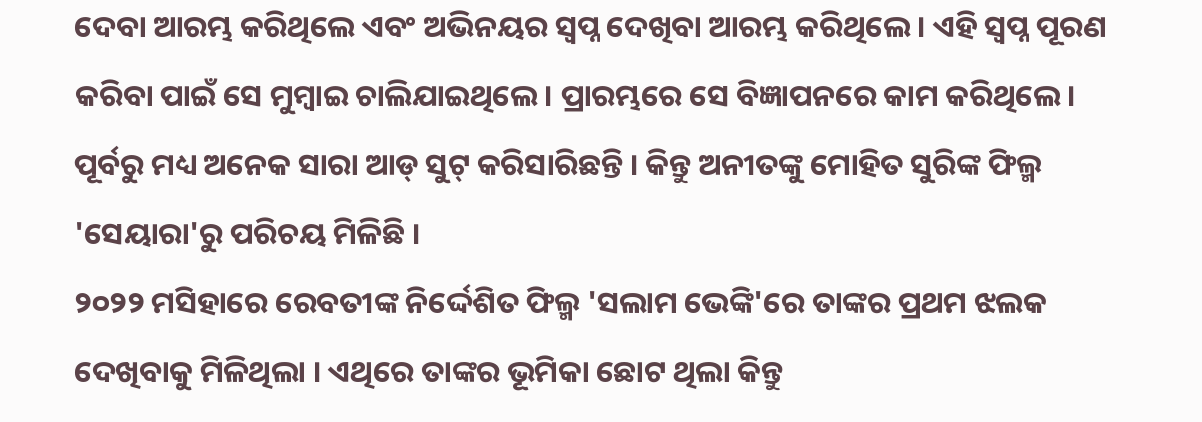ଦେବା ଆରମ୍ଭ କରିଥିଲେ ଏବଂ ଅଭିନୟର ସ୍ୱପ୍ନ ଦେଖିବା ଆରମ୍ଭ କରିଥିଲେ। ଏହି ସ୍ୱପ୍ନ ପୂରଣ କରିବା ପାଇଁ ସେ ମୁମ୍ବାଇ ଚାଲିଯାଇଥିଲେ। ପ୍ରାରମ୍ଭରେ ସେ ବିଜ୍ଞାପନରେ କାମ କରିଥିଲେ। ପୂର୍ବରୁ ମଧ୍ୟ ଅନେକ ସାରା ଆଡ୍ ସୁଟ୍ କରିସାରିଛନ୍ତି । କିନ୍ତୁ ଅନୀତଙ୍କୁ ମୋହିତ ସୁରିଙ୍କ ଫିଲ୍ମ 'ସେୟାରା'ରୁ ପରିଚୟ ମିଳିଛି ।
୨୦୨୨ ମସିହାରେ ରେବତୀଙ୍କ ନିର୍ଦ୍ଦେଶିତ ଫିଲ୍ମ 'ସଲାମ ଭେଙ୍କି'ରେ ତାଙ୍କର ପ୍ରଥମ ଝଲକ ଦେଖିବାକୁ ମିଳିଥିଲା । ଏଥିରେ ତାଙ୍କର ଭୂମିକା ଛୋଟ ଥିଲା କିନ୍ତୁ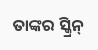ତାଙ୍କର ସ୍କ୍ରିନ୍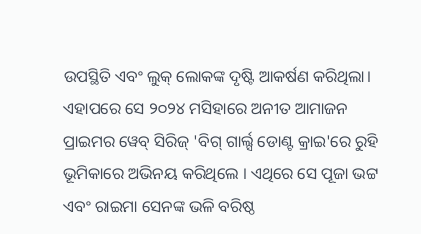ଉପସ୍ଥିତି ଏବଂ ଲୁକ୍ ଲୋକଙ୍କ ଦୃଷ୍ଟି ଆକର୍ଷଣ କରିଥିଲା। ଏହାପରେ ସେ ୨୦୨୪ ମସିହାରେ ଅନୀତ ଆମାଜନ ପ୍ରାଇମର ୱେବ୍ ସିରିଜ୍ 'ବିଗ୍ ଗାର୍ଲ୍ସ ଡୋଣ୍ଟ କ୍ରାଇ'ରେ ରୁହି ଭୂମିକାରେ ଅଭିନୟ କରିଥିଲେ । ଏଥିରେ ସେ ପୂଜା ଭଟ୍ଟ ଏବଂ ରାଇମା ସେନଙ୍କ ଭଳି ବରିଷ୍ଠ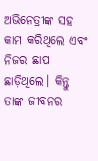ଅଭିନେତ୍ରୀଙ୍କ ସହ କାମ କରିଥିଲେ ଏବଂ ନିଜର ଛାପ ଛାଡ଼ିଥିଲେ। କିନ୍ତୁ ତାଙ୍କ ଜୀବନର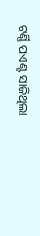ଟର୍ଣ୍ଣି ପଏଣ୍ଟ ସାଜିଥିଲା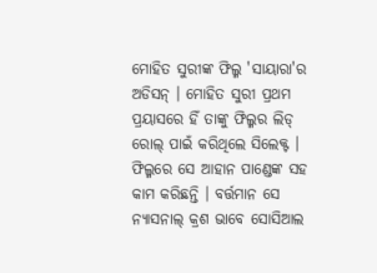ମୋହିତ ସୁରୀଙ୍କ ଫିଲ୍ମ 'ସାୟାରା'ର ଅଡିସନ୍ । ମୋହିତ ସୁରୀ ପ୍ରଥମ ପ୍ରୟାସରେ ହିଁ ତାଙ୍କୁ ଫିଲ୍ମର ଲିଡ୍ ରୋଲ୍ ପାଇଁ କରିଥିଲେ ସିଲେକ୍ଟ । ଫିଲ୍ମରେ ସେ ଆହାନ ପାଣ୍ଡେଙ୍କ ସହ କାମ କରିଛନ୍ତି । ବର୍ତ୍ତମାନ ସେ ନ୍ୟାସନାଲ୍ କ୍ରଶ ଭାବେ ସୋସିଆଲ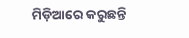ମିଡ଼ିଆରେ କରୁଛନ୍ତି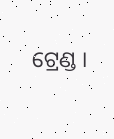ଟ୍ରେଣ୍ଡ ।